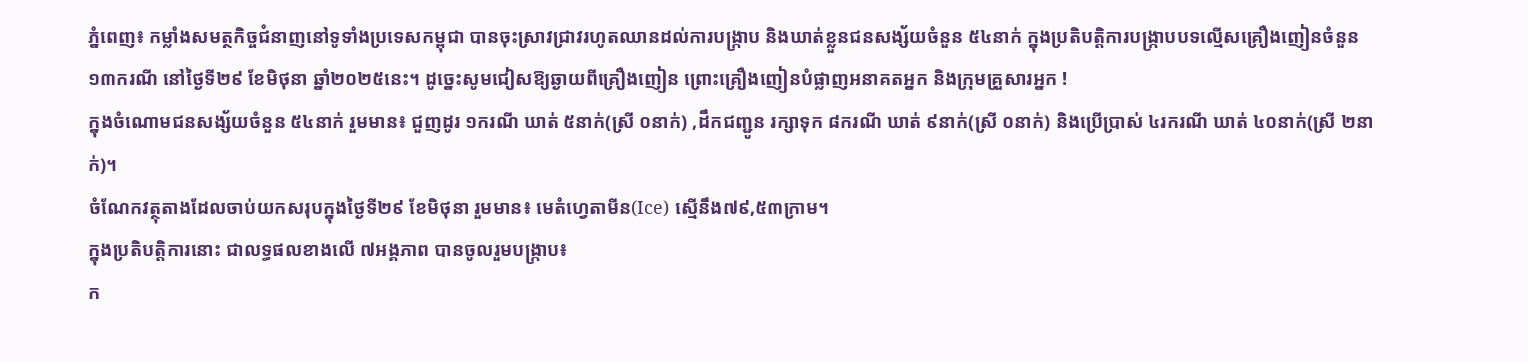ភ្នំពេញ៖ កម្លាំងសមត្ថកិច្ចជំនាញនៅទូទាំងប្រទេសកម្ពុជា បានចុះស្រាវជ្រាវរហូតឈានដល់ការបង្រ្កាប និងឃាត់ខ្លួនជនសង្ស័យចំនួន ៥៤នាក់ ក្នុងប្រតិបត្តិការបង្ក្រាបបទល្មើសគ្រឿងញៀនចំនួន ១៣ករណី នៅថ្ងៃទី២៩ ខែមិថុនា ឆ្នាំ២០២៥នេះ។ ដូច្នេះសូមជៀសឱ្យឆ្ងាយពីគ្រឿងញៀន ព្រោះគ្រឿងញៀនបំផ្លាញអនាគតអ្នក និងក្រុមគ្រួសារអ្នក !
ក្នុងចំណោមជនសង្ស័យចំនួន ៥៤នាក់ រួមមាន៖ ជួញដូរ ១ករណី ឃាត់ ៥នាក់(ស្រី ០នាក់) ,ដឹកជញ្ជូន រក្សាទុក ៨ករណី ឃាត់ ៩នាក់(ស្រី ០នាក់) និងប្រើប្រាស់ ៤រករណី ឃាត់ ៤០នាក់(ស្រី ២នាក់)។
ចំណែកវត្ថុតាងដែលចាប់យកសរុបក្នុងថ្ងៃទី២៩ ខែមិថុនា រួមមាន៖ មេតំហ្វេតាមីន(Ice) ស្មើនឹង៧៩,៥៣ក្រាម។
ក្នុងប្រតិបត្តិការនោះ ជាលទ្ធផលខាងលើ ៧អង្គភាព បានចូលរួមបង្ក្រាប៖
ក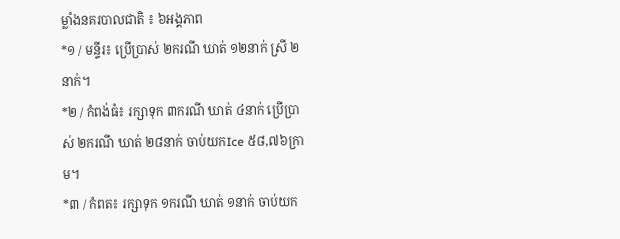ម្លាំងនគរបាលជាតិ ៖ ៦អង្គភាព
*១ / មន្ទីរ៖ ប្រើប្រាស់ ២ករណី ឃាត់ ១២នាក់ ស្រី ២នាក់។
*២ / កំពង់ធំ៖ រក្សាទុក ៣ករណី ឃាត់ ៤នាក់ ប្រើប្រាស់ ២ករណី ឃាត់ ២៨នាក់ ចាប់យកIce ៥៨,៧៦ក្រាម។
*៣ / កំពត៖ រក្សាទុក ១ករណី ឃាត់ ១នាក់ ចាប់យក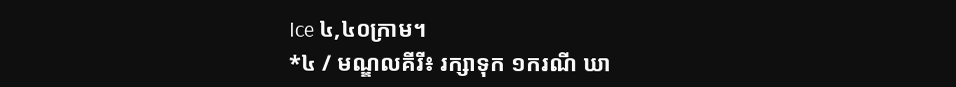Ice ៤,៤០ក្រាម។
*៤ / មណ្ឌលគីរី៖ រក្សាទុក ១ករណី ឃា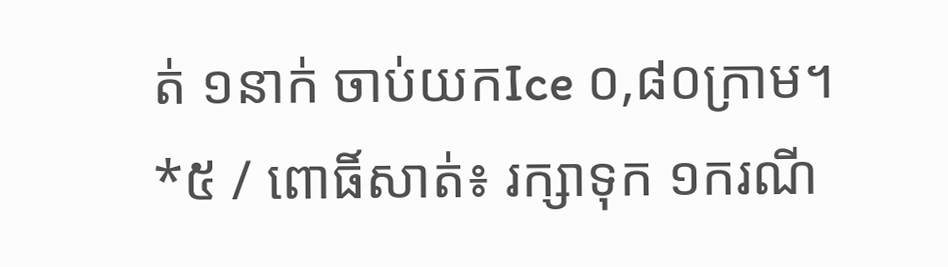ត់ ១នាក់ ចាប់យកIce ០,៨០ក្រាម។
*៥ / ពោធិ៍សាត់៖ រក្សាទុក ១ករណី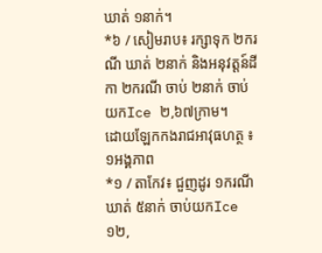ឃាត់ ១នាក់។
*៦ / សៀមរាប៖ រក្សាទុក ២ករណី ឃាត់ ២នាក់ និងអនុវត្តន៍ដីកា ២ករណី ចាប់ ២នាក់ ចាប់យកIce ២,៦៧ក្រាម។
ដោយឡែកកងរាជអាវុធហត្ថ ៖ ១អង្គភាព
*១ / តាកែវ៖ ជួញដូរ ១ករណី ឃាត់ ៥នាក់ ចាប់យកIce ១២,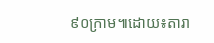៩០ក្រាម៕ដោយ៖តារា